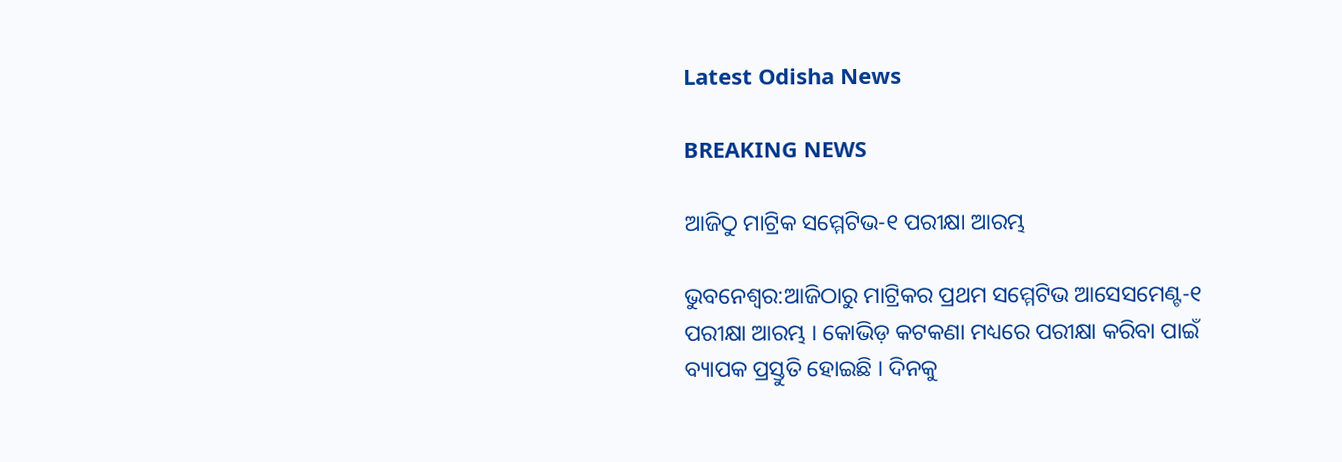Latest Odisha News

BREAKING NEWS

ଆଜିଠୁ ମାଟ୍ରିକ ସମ୍ମେଟିଭ-୧ ପରୀକ୍ଷା ଆରମ୍ଭ

ଭୁବନେଶ୍ୱର:ଆଜିଠାରୁ ମାଟ୍ରିକର ପ୍ରଥମ ସମ୍ମେଟିଭ ଆସେସମେଣ୍ଟ-୧ ପରୀକ୍ଷା ଆରମ୍ଭ । କୋଭିଡ଼ କଟକଣା ମଧ୍ୟରେ ପରୀକ୍ଷା କରିବା ପାଇଁ ବ୍ୟାପକ ପ୍ରସ୍ତୁତି ହୋଇଛି । ଦିନକୁ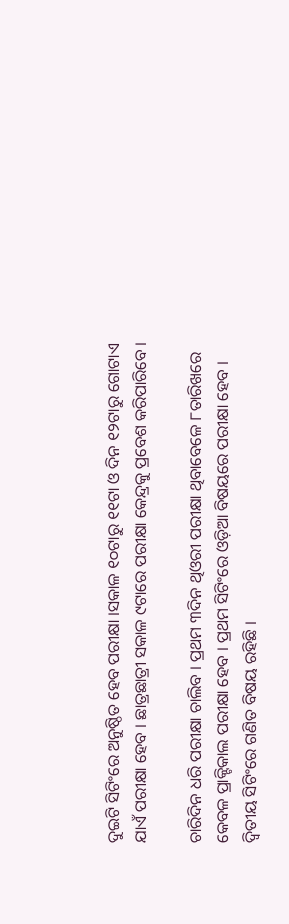ଦୁଇଟି ସିଟିଂରେ ଅନୁଷ୍ଠିତ ହେବ ପରୀକ୍ଷା ।ସକାଳ ୧୦ଟାରୁ ୧୧ଟା ଓ ଦିନ ୧୨ଟାରୁ ଗୋଟାଏ ଯାଏଁ ପରୀକ୍ଷା ହେବ । ଛାତ୍ରଛାତ୍ରୀ ସକାଳ ୯ଟାରେ ପରୀକ୍ଷା କେନ୍ଦ୍ରକୁ ପ୍ରବେଶ କରିପାରିବେ ।

ଚାରିଦିନ ଧରି ପରୀକ୍ଷା ଚାଲିବ । ପ୍ରଥମ ୩ଦିନ ଥିଓରୀ ପରୀକ୍ଷା ଥିବାବେଳେ ୮ତାରିଖରେ କେବଳ ପ୍ରାକ୍ଟିକାଲ ପରୀକ୍ଷା ହେବ । ପ୍ରଥମ ସିଟିଂରେ ଓଡ଼ିଆ ବିଷୟରେ ପରୀକ୍ଷା ହେବ । ଦ୍ୱିତୀୟ ସିଟିଂରେ ଗଣିତ ବିଷୟ ରହିଛି ।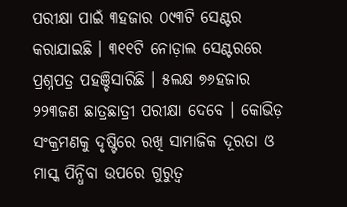ପରୀକ୍ଷା ପାଇଁ ୩ହଜାର ୦୯୩ଟି ସେଣ୍ଟର କରାଯାଇଛି । ୩୧୧ଟି ନୋଡ଼ାଲ ସେଣ୍ଟରରେ ପ୍ରଶ୍ନପତ୍ର ପହଞ୍ଚିସାରିଛି । ୫ଲକ୍ଷ ୭୬ହଜାର ୨୨୩ଜଣ ଛାତ୍ରଛାତ୍ରୀ ପରୀକ୍ଷା ଦେବେ । କୋଭିଡ଼ ସଂକ୍ରମଣକୁ ଦୃଷ୍ଟିରେ ରଖି ସାମାଜିକ ଦୂରତା ଓ ମାସ୍କ ପିନ୍ଧିବା ଉପରେ ଗୁରୁତ୍ୱ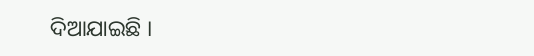ଦିଆଯାଇଛି ।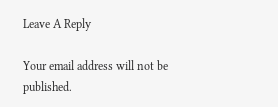Leave A Reply

Your email address will not be published.